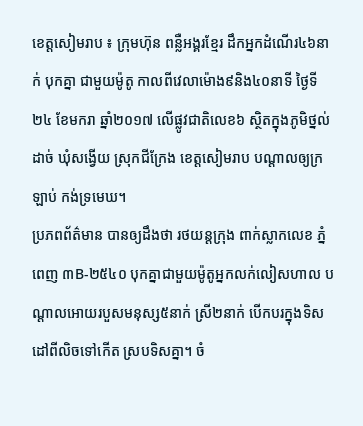ខេត្តសៀមរាប ៖ ក្រុមហ៊ុន ពន្លឺអង្គរខ្មែរ ដឹកអ្នកដំណើរ៤៦នាក់ បុកគ្នា ជាមួយម៉ូតូ កាលពីវេលាម៉ោង៩និង៤០នាទី ថ្ងៃទី២៤ ខែមករា ឆ្នាំ២០១៧ លើផ្លូវជាតិលេខ៦ ស្ថិតក្នុងភូមិថ្នល់ដាច់ ឃុំសង្វើយ ស្រុកជីក្រែង ខេត្តសៀមរាប បណ្ដាលឲ្យក្រឡាប់ កង់ទ្រមេឃ។
ប្រភពព័ត៌មាន បានឲ្យដឹងថា រថយន្តក្រុង ពាក់ស្លាកលេខ ភ្នំពេញ ៣B-២៥៤០ បុកគ្នាជាមួយម៉ូតូអ្នកលក់លៀសហាល បណ្តាលអោយរបួសមនុស្ស៥នាក់ ស្រី២នាក់ បើកបរក្នុងទិសដៅពីលិចទៅកើត ស្របទិសគ្នា។ ចំ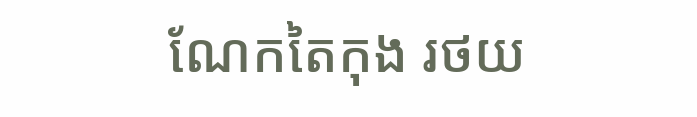ណែកតៃកុង រថយ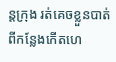ន្តក្រុង រត់គេចខ្លួនបាត់ពីកន្លែងកើតហេ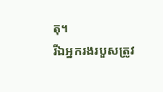តុ។
រីឯអ្នករងរបួសត្រូវ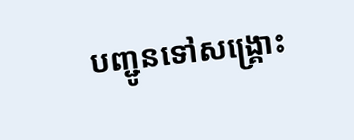បញ្ជូនទៅសង្រ្គោះ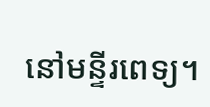នៅមន្ទីរពេទ្យ។